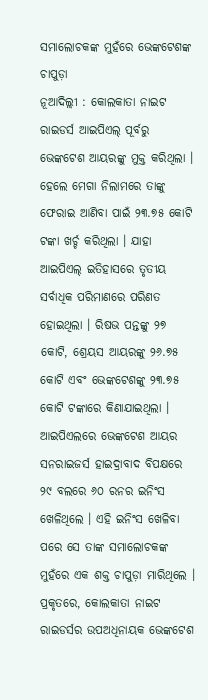ସମାଲୋଚକଙ୍କ ମୁହଁରେ ଭେଙ୍କଟେଶଙ୍କ ଚାପୁଡ଼ା
ନୂଆଦିଲ୍ଲୀ : କୋଲକାତା ନାଇଟ ରାଇଡର୍ସ ଆଇପିଏଲ୍ ପୂର୍ବରୁ ଭେଙ୍କଟେଶ ଆୟରଙ୍କୁ ମୁକ୍ତ କରିଥିଲା । ହେଲେ ମେଗା ନିଲାମରେ ତାଙ୍କୁ ଫେରାଇ ଆଣିବା ପାଇଁ ୨୩.୭୫ କୋଟି ଟଙ୍କା ଖର୍ଚ୍ଚ କରିଥିଲା । ଯାହା ଆଇପିଏଲ୍ ଇତିହାସରେ ତୃତୀୟ ସର୍ବାଧିକ ପରିମାଣରେ ପରିଣତ ହୋଇଥିଲା । ରିଷଭ ପନ୍ତଙ୍କୁ ୨୭ କୋଟି, ଶ୍ରେୟସ ଆୟରଙ୍କୁ ୨୬.୭୫ କୋଟି ଏବଂ ଭେଙ୍କଟେଶଙ୍କୁ ୨୩.୭୫ କୋଟି ଟଙ୍କାରେ କିଣାଯାଇଥିଲା । ଆଇପିଏଲରେ ଭେଙ୍କଟେଶ ଆୟର ସନରାଇଜର୍ସ ହାଇଦ୍ରାବାଦ ବିପକ୍ଷରେ ୨୯ ବଲରେ ୬୦ ରନର ଇନିଂସ ଖେଳିଥିଲେ । ଏହି ଇନିଂସ ଖେଳିବା ପରେ ସେ ତାଙ୍କ ସମାଲୋଚକଙ୍କ ମୁହଁରେ ଏକ ଶକ୍ତ ଚାପୁଡ଼ା ମାରିଥିଲେ । ପ୍ରକୃତରେ, କୋଲକାତା ନାଇଟ ରାଇଡର୍ସର ଉପଅଧିନାୟକ ଭେଙ୍କଟେଶ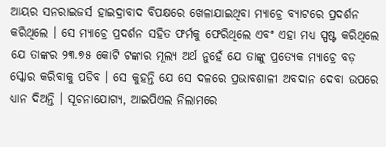ଆୟର ସନରାଇଜର୍ସ ହାଇଦ୍ରାବାଦ ବିପକ୍ଷରେ ଖେଳାଯାଇଥିବା ମ୍ୟାଚ୍ରେ ବ୍ୟାଟରେ ପ୍ରଦର୍ଶନ କରିଥିଲେ । ସେ ମ୍ୟାଚ୍ରେ ପ୍ରଦର୍ଶନ ସହିତ ଫର୍ମକୁ ଫେରିଥିଲେ ଏବଂ ଏହା ମଧ୍ୟ ସ୍ପଷ୍ଟ କରିଥିଲେ ଯେ ତାଙ୍କର ୨୩.୭୫ କୋଟି ଟଙ୍କାର ମୂଲ୍ୟ ଅର୍ଥ ନୁହେଁ ଯେ ତାଙ୍କୁ ପ୍ରତ୍ୟେକ ମ୍ୟାଚ୍ରେ ବଡ଼ ସ୍କୋର କରିବାକୁ ପଡିବ । ସେ କୁହନ୍ତି ଯେ ସେ ଦଳରେ ପ୍ରଭାବଶାଳୀ ଅବଦାନ ଦେବା ଉପରେ ଧ୍ୟାନ ଦିଅନ୍ତି । ସୂଚନାଯୋଗ୍ୟ, ଆଇପିଏଲ ନିଲାମରେ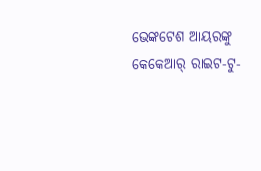ଭେଙ୍କଟେଶ ଆୟରଙ୍କୁ କେକେଆର୍ ରାଇଟ-ଟୁ-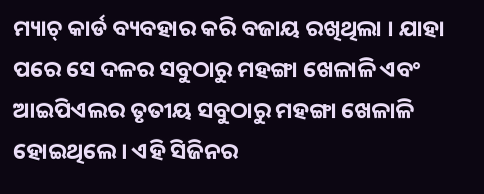ମ୍ୟାଚ୍ କାର୍ଡ ବ୍ୟବହାର କରି ବଜାୟ ରଖିଥିଲା । ଯାହା ପରେ ସେ ଦଳର ସବୁଠାରୁ ମହଙ୍ଗା ଖେଳାଳି ଏବଂ ଆଇପିଏଲର ତୃତୀୟ ସବୁଠାରୁ ମହଙ୍ଗା ଖେଳାଳି ହୋଇଥିଲେ । ଏହି ସିଜିନର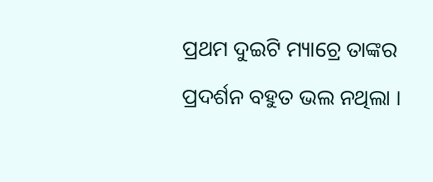ପ୍ରଥମ ଦୁଇଟି ମ୍ୟାଚ୍ରେ ତାଙ୍କର ପ୍ରଦର୍ଶନ ବହୁତ ଭଲ ନଥିଲା ।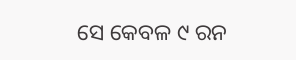ସେ କେବଳ ୯ ରନ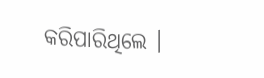କରିପାରିଥିଲେ ।